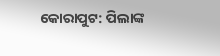କୋରାପୁଟ: ପିଲାଙ୍କ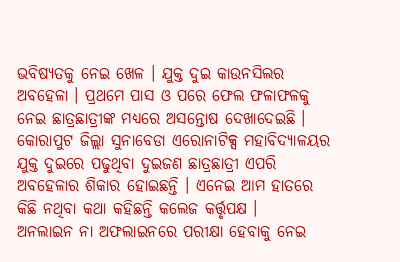ଭବିଷ୍ୟତକୁ ନେଇ ଖେଳ । ଯୁକ୍ତ ଦୁଇ କାଉନସିଲର ଅବହେଳା । ପ୍ରଥମେ ପାସ ଓ ପରେ ଫେଲ ଫଳାଫଳକୁ ନେଇ ଛାତ୍ରଛାତ୍ରୀଙ୍କ ମଧ୍ୟରେ ଅସନ୍ତୋଷ ଦେଖାଦେଇଛି । କୋରାପୁଟ ଜିଲ୍ଲା ସୁନାବେଡା ଏରୋନାଟିକ୍ସ ମହାବିଦ୍ୟାଳୟର ଯୁକ୍ତ ଦୁଇରେ ପଢୁଥିବା ଦୁଇଜଣ ଛାତ୍ରଛାତ୍ରୀ ଏପରି ଅବହେଳାର ଶିକାର ହୋଇଛନ୍ତି । ଏନେଇ ଆମ ହାତରେ କିଛି ନଥିବା କଥା କହିଛନ୍ତି କଲେଜ କର୍ତ୍ତୃପକ୍ଷ ।
ଅନଲାଇନ ନା ଅଫଲାଇନରେ ପରୀକ୍ଷା ହେବାକୁ ନେଇ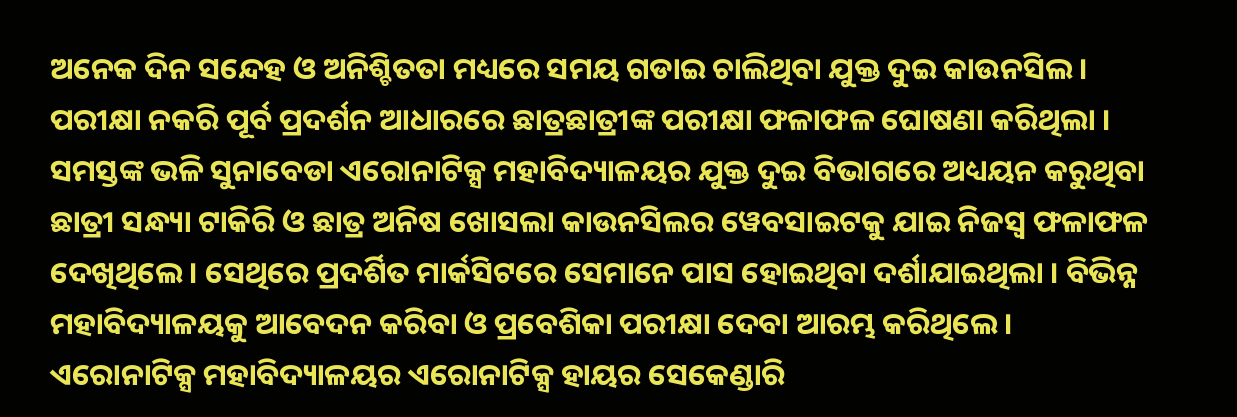ଅନେକ ଦିନ ସନ୍ଦେହ ଓ ଅନିଶ୍ଚିତତା ମଧ୍ୟରେ ସମୟ ଗଡାଇ ଚାଲିଥିବା ଯୁକ୍ତ ଦୁଇ କାଉନସିଲ । ପରୀକ୍ଷା ନକରି ପୂର୍ବ ପ୍ରଦର୍ଶନ ଆଧାରରେ ଛାତ୍ରଛାତ୍ରୀଙ୍କ ପରୀକ୍ଷା ଫଳାଫଳ ଘୋଷଣା କରିଥିଲା । ସମସ୍ତଙ୍କ ଭଳି ସୁନାବେଡା ଏରୋନାଟିକ୍ସ ମହାବିଦ୍ୟାଳୟର ଯୁକ୍ତ ଦୁଇ ବିଭାଗରେ ଅଧ୍ୟୟନ କରୁଥିବା ଛାତ୍ରୀ ସନ୍ଧ୍ୟା ଟାକିରି ଓ ଛାତ୍ର ଅନିଷ ଖୋସଲା କାଉନସିଲର ୱେବସାଇଟକୁ ଯାଇ ନିଜସ୍ବ ଫଳାଫଳ ଦେଖିଥିଲେ । ସେଥିରେ ପ୍ରଦର୍ଶିତ ମାର୍କସିଟରେ ସେମାନେ ପାସ ହୋଇଥିବା ଦର୍ଶାଯାଇଥିଲା । ବିଭିନ୍ନ ମହାବିଦ୍ୟାଳୟକୁ ଆବେଦନ କରିବା ଓ ପ୍ରବେଶିକା ପରୀକ୍ଷା ଦେବା ଆରମ୍ଭ କରିଥିଲେ । ଏରୋନାଟିକ୍ସ ମହାବିଦ୍ୟାଳୟର ଏରୋନାଟିକ୍ସ ହାୟର ସେକେଣ୍ଡାରି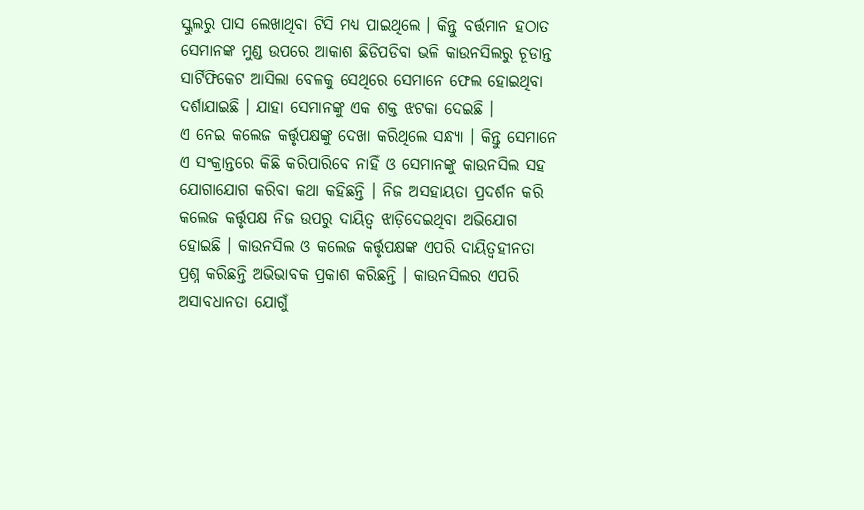ସ୍କୁଲରୁ ପାସ ଲେଖାଥିବା ଟିସି ମଧ୍ୟ ପାଇଥିଲେ । କିନ୍ତୁ ବର୍ତ୍ତମାନ ହଠାତ ସେମାନଙ୍କ ମୁଣ୍ଡ ଉପରେ ଆକାଶ ଛିଡିପଡିବା ଭଳି କାଉନସିଲରୁ ଚୂଡାନ୍ତ ସାର୍ଟିଫିକେଟ ଆସିଲା ବେଳକୁ ସେଥିରେ ସେମାନେ ଫେଲ ହୋଇଥିବା ଦର୍ଶାଯାଇଛି । ଯାହା ସେମାନଙ୍କୁ ଏକ ଶକ୍ତ ଝଟକା ଦେଇଛି ।
ଏ ନେଇ କଲେଜ କର୍ତ୍ତୃପକ୍ଷଙ୍କୁ ଦେଖା କରିଥିଲେ ସନ୍ଧ୍ୟା । କିନ୍ତୁ ସେମାନେ ଏ ସଂକ୍ରାନ୍ତରେ କିଛି କରିପାରିବେ ନାହିଁ ଓ ସେମାନଙ୍କୁ କାଉନସିଲ ସହ ଯୋଗାଯୋଗ କରିବା କଥା କହିଛନ୍ତି । ନିଜ ଅସହାୟତା ପ୍ରଦର୍ଶନ କରି କଲେଜ କର୍ତ୍ତୃପକ୍ଷ ନିଜ ଉପରୁ ଦାୟିତ୍ବ ଝାଡ଼ିଦେଇଥିବା ଅଭିଯୋଗ ହୋଇଛି । କାଉନସିଲ ଓ କଲେଜ କର୍ତ୍ତୃପକ୍ଷଙ୍କ ଏପରି ଦାୟିତ୍ବହୀନତା ପ୍ରଶ୍ନ କରିଛନ୍ତି ଅଭିଭାବକ ପ୍ରକାଶ କରିଛନ୍ତି । କାଉନସିଲର ଏପରି ଅସାବଧାନତା ଯୋଗୁଁ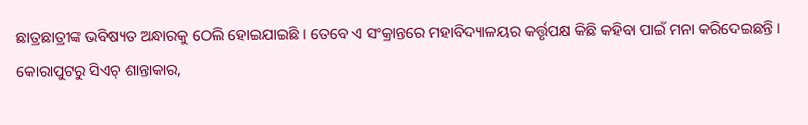ଛାତ୍ରଛାତ୍ରୀଙ୍କ ଭବିଷ୍ୟତ ଅନ୍ଧାରକୁ ଠେଲି ହୋଇଯାଇଛି । ତେବେ ଏ ସଂକ୍ରାନ୍ତରେ ମହାବିଦ୍ୟାଳୟର କର୍ତ୍ତୃପକ୍ଷ କିଛି କହିବା ପାଇଁ ମନା କରିଦେଇଛନ୍ତି ।
କୋରାପୁଟରୁ ସିଏଚ୍ ଶାନ୍ତାକାର,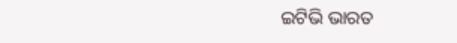ଇଟିଭି ଭାରତ